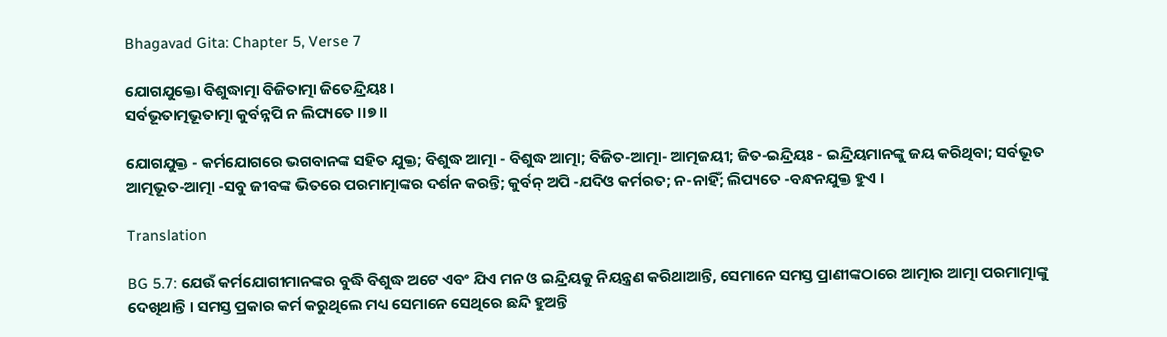Bhagavad Gita: Chapter 5, Verse 7

ଯୋଗଯୁକ୍ତୋ ବିଶୁଦ୍ଧାତ୍ମା ବିଜିତାତ୍ମା ଜିତେନ୍ଦ୍ରିୟଃ ।
ସର୍ବଭୂତାତ୍ମଭୂତାତ୍ମା କୁର୍ବନ୍ନପି ନ ଲିପ୍ୟତେ ।।୭।।

ଯୋଗଯୁକ୍ତ - କର୍ମଯୋଗରେ ଭଗବାନଙ୍କ ସହିତ ଯୁକ୍ତ; ବିଶୁଦ୍ଧ ଆତ୍ମା - ବିଶୁଦ୍ଧ ଆତ୍ମା; ବିଜିତ-ଆତ୍ମା- ଆତ୍ମଜୟୀ; ଜିତ-ଇନ୍ଦ୍ରିୟଃ - ଇନ୍ଦ୍ରିୟମାନଙ୍କୁ ଜୟ କରିଥିବା; ସର୍ବଭୂତ ଆତ୍ମଭୂତ-ଆତ୍ମା -ସବୁ ଜୀବଙ୍କ ଭିତରେ ପରମାତ୍ମାଙ୍କର ଦର୍ଶନ କରନ୍ତି; କୁର୍ବନ୍ ଅପି -ଯଦିଓ କର୍ମରତ; ନ-ନାହିଁ; ଲିପ୍ୟତେ -ବନ୍ଧନଯୁକ୍ତ ହୁଏ ।

Translation

BG 5.7: ଯେଉଁ କର୍ମଯୋଗୀମାନଙ୍କର ବୁଦ୍ଧି ବିଶୁଦ୍ଧ ଅଟେ ଏବଂ ଯିଏ ମନ ଓ ଇନ୍ଦ୍ରିୟକୁ ନିୟନ୍ତ୍ରଣ କରିଥାଆନ୍ତି, ସେମାନେ ସମସ୍ତ ପ୍ରାଣୀଙ୍କଠାରେ ଆତ୍ମାର ଆତ୍ମା ପରମାତ୍ମାଙ୍କୁ ଦେଖିଥାନ୍ତି । ସମସ୍ତ ପ୍ରକାର କର୍ମ କରୁଥିଲେ ମଧ୍ୟ ସେମାନେ ସେଥିରେ ଛନ୍ଦି ହୁଅନ୍ତି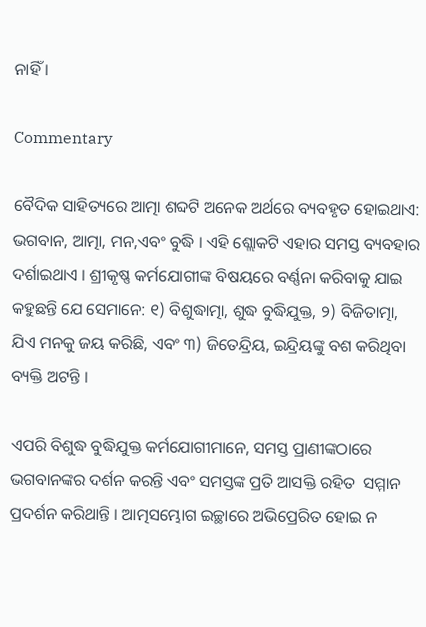ନାହିଁ ।

Commentary

ବୈଦିକ ସାହିତ୍ୟରେ ଆତ୍ମା ଶବ୍ଦଟି ଅନେକ ଅର୍ଥରେ ବ୍ୟବହୃତ ହୋଇଥାଏ: ଭଗବାନ, ଆତ୍ମା, ମନ,ଏବଂ ବୁଦ୍ଧି । ଏହି ଶ୍ଲୋକଟି ଏହାର ସମସ୍ତ ବ୍ୟବହାର ଦର୍ଶାଇଥାଏ । ଶ୍ରୀକୃଷ୍ଣ କର୍ମଯୋଗୀଙ୍କ ବିଷୟରେ ବର୍ଣ୍ଣନା କରିବାକୁ ଯାଇ କହୁଛନ୍ତି ଯେ ସେମାନେ: ୧) ବିଶୁଦ୍ଧାତ୍ମା, ଶୁଦ୍ଧ ବୁଦ୍ଧିଯୁକ୍ତ, ୨) ବିଜିତାତ୍ମା, ଯିଏ ମନକୁ ଜୟ କରିଛି, ଏବଂ ୩) ଜିତେନ୍ଦ୍ରିୟ, ଇନ୍ଦ୍ରିୟଙ୍କୁ ବଶ କରିଥିବା ବ୍ୟକ୍ତି ଅଟନ୍ତି ।

ଏପରି ବିଶୁଦ୍ଧ ବୁଦ୍ଧିଯୁକ୍ତ କର୍ମଯୋଗୀମାନେ, ସମସ୍ତ ପ୍ରାଣୀଙ୍କଠାରେ ଭଗବାନଙ୍କର ଦର୍ଶନ କରନ୍ତି ଏବଂ ସମସ୍ତଙ୍କ ପ୍ରତି ଆସକ୍ତି ରହିତ  ସମ୍ମାନ ପ୍ରଦର୍ଶନ କରିଥାନ୍ତି । ଆତ୍ମସମ୍ଭୋଗ ଇଚ୍ଛାରେ ଅଭିପ୍ରେରିତ ହୋଇ ନ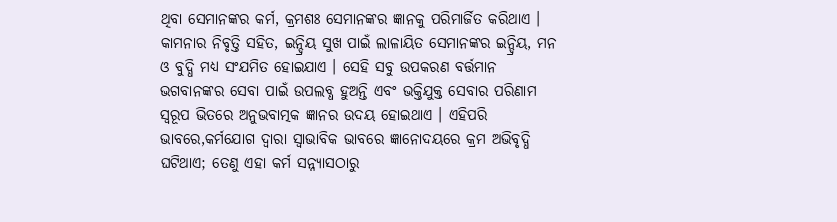ଥିବା ସେମାନଙ୍କର କର୍ମ, କ୍ରମଶଃ ସେମାନଙ୍କର ଜ୍ଞାନକୁ ପରିମାର୍ଜିତ କରିଥାଏ । କାମନାର ନିବୃତ୍ତି ସହିତ, ଇନ୍ଦ୍ରିୟ ସୁଖ ପାଇଁ ଲାଳାୟିତ ସେମାନଙ୍କର ଇନ୍ଦ୍ରିୟ, ମନ ଓ ବୁଦ୍ଧି ମଧ୍ୟ ସଂଯମିତ ହୋଇଯାଏ । ସେହି ସବୁ ଉପକରଣ ବର୍ତ୍ତମାନ ଭଗବାନଙ୍କର ସେବା ପାଇଁ ଉପଲବ୍ଧ ହୁଅନ୍ତି ଏବଂ ଭକ୍ତିଯୁକ୍ତ ସେବାର ପରିଣାମ ସ୍ୱରୂପ ଭିତରେ ଅନୁଭବାତ୍ମକ ଜ୍ଞାନର ଉଦୟ ହୋଇଥାଏ । ଏହିପରି ଭାବରେ,କର୍ମଯୋଗ ଦ୍ୱାରା ସ୍ୱାଭାବିକ ଭାବରେ ଜ୍ଞାନୋଦୟରେ କ୍ରମ ଅଭିବୃଦ୍ଧି ଘଟିଥାଏ; ତେଣୁ ଏହା କର୍ମ ସନ୍ନ୍ୟାସଠାରୁ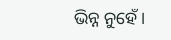ଭିନ୍ନ ନୁହେଁ ।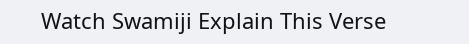Watch Swamiji Explain This Verse